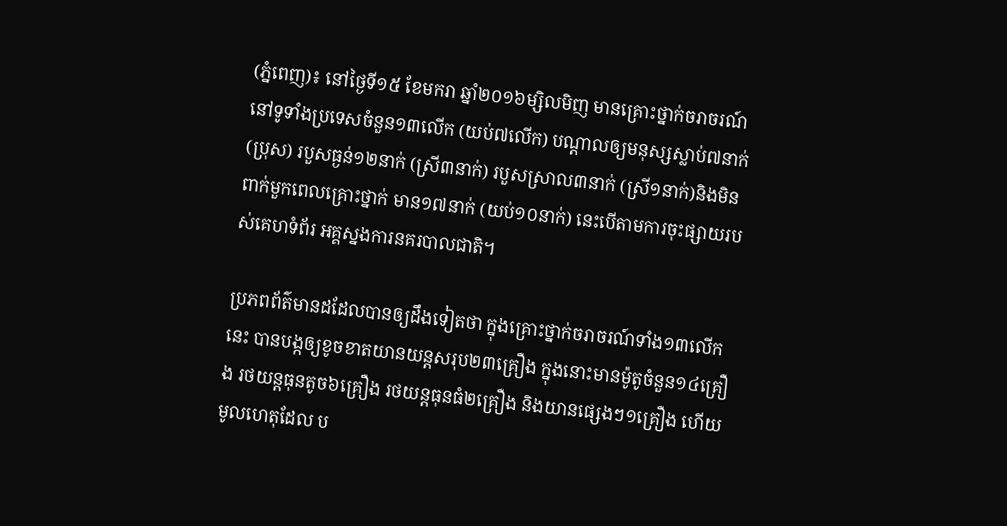(ភ្នំពេញ)៖ នៅថ្ងៃទី១៥ ខែមករា ឆ្នាំ២០១៦ម្សិលមិញ មានគ្រោះថ្នាក់ចរាចរណ៍ នៅទូទាំងប្រទេសចំនួន១៣លើក (យប់៧លើក) បណ្តាលឲ្យមនុស្សស្លាប់៧នាក់ (ប្រុស) របួសធ្ងន់១២នាក់ (ស្រី៣នាក់) របួសស្រាល៣នាក់ (ស្រី១នាក់)និងមិនពាក់មួកពេលគ្រោះថ្នាក់ មាន១៧នាក់ (យប់១០នាក់) នេះបើតាមការចុះផ្សាយរបស់គេហទំព័រ អគ្គស្នងការនគរបាលជាតិ។

ប្រភពព័ត៌មានដដែលបានឲ្យដឹងទៀតថា ក្នុងគ្រោះថ្នាក់ចរាចរណ៍ទាំង១៣លើកនេះ បានបង្កឲ្យខូចខាតយានយន្តសរុប២៣គ្រឿង ក្នុងនោះមានម៉ូតូចំនួន១៤គ្រឿង រថយន្តធុនតូច៦គ្រឿង រថយន្តធុនធំ២គ្រឿង និងយានផ្សេងៗ១គ្រឿង ហើយមូលហេតុដែល ប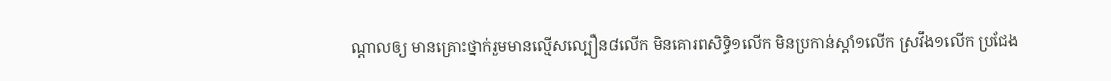ណ្តាលឲ្យ មានគ្រោះថ្នាក់រួមមានល្មើសល្បឿន៨លើក មិនគោរពសិទ្ធិ១លើក មិនប្រកាន់ស្តាំ១លើក ស្រវឹង១លើក ប្រជែង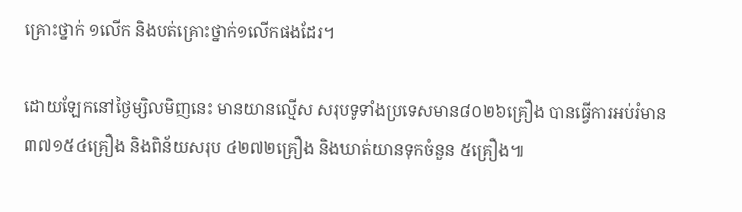គ្រោះថ្នាក់ ១លើក និងបត់គ្រោះថ្នាក់១លើកផងដែរ។

ដោយឡែកនៅថ្ងៃម្សិលមិញនេះ មានយានល្មើស សរុបទូទាំងប្រទេសមាន៨០២៦គ្រឿង បានធ្វើការអប់រំមាន៣៧១៥៤គ្រឿង និងពិន័យសរុប ៤២៧២គ្រឿង និងឃាត់យានទុកចំនួន ៥គ្រឿង៕